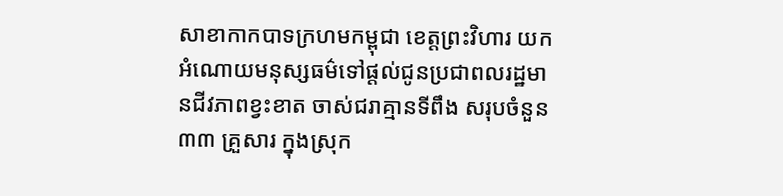សាខាកាកបាទក្រហមកម្ពុជា ខេត្តព្រះវិហារ យកអំណោយមនុស្សធម៌ទៅផ្តល់ជូនប្រជាពលរដ្ឋមានជីវភាពខ្វះខាត ចាស់ជរាគ្មានទីពឹង សរុបចំនួន ៣៣ គ្រួសារ ក្នុងស្រុក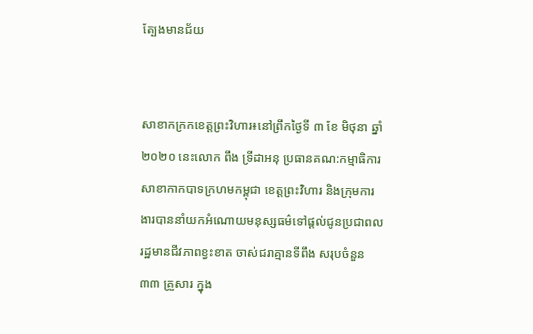ត្បែងមានជ័យ


សាខាកក្រកខេត្តព្រះវិហារ៖នៅព្រឹកថ្ងៃទី ៣ ខែ មិថុនា ឆ្នាំ ២០២០ នេះលោក ពឹង ទ្រីដាអនុ ប្រធានគណ:កម្មាធិការសាខាកាកបាទក្រហមកម្ពុជា ខេត្តព្រះវិហារ និងក្រុមការងារបាននាំយកអំណោយមនុស្សធម៌ទៅផ្តល់ជូនប្រជាពលរដ្ឋមានជីវភាពខ្វះខាត ចាស់ជរាគ្មានទីពឹង សរុបចំនួន ៣៣ គ្រួសារ ក្នុង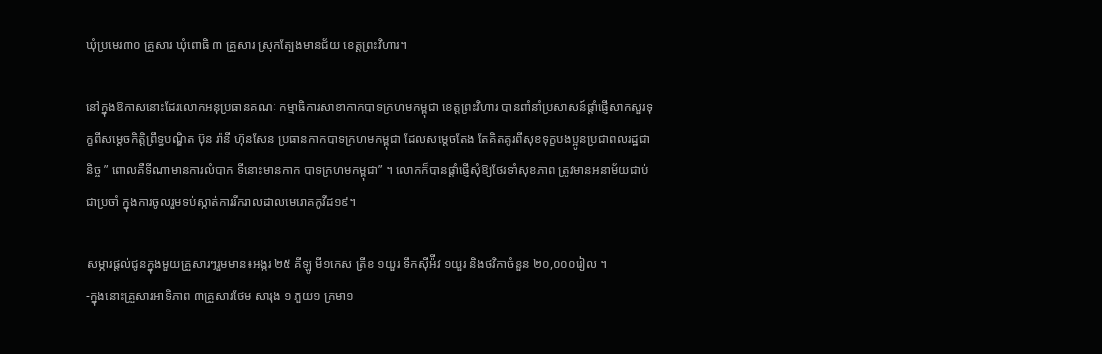ឃុំប្រមេរ៣០ គ្រួសារ ឃុំពោធិ ៣ គ្រួសារ ស្រុកត្បែងមានជ័យ ខេត្តព្រះវិហារ។

នៅក្នុងឱកាសនោះដែរលោកអនុប្រធានគណៈ កម្មាធិការសាខាកាកបាទក្រហមកម្ពុជា ខេត្តព្រះវិហារ បានពាំនាំប្រសាសន៍ផ្តាំផ្ញើសាកសួរទុក្ខពីសម្តេចកិត្តិព្រឹទ្ធបណ្ឌិត ប៊ុន រ៉ានី ហ៊ុនសែន ប្រធានកាកបាទក្រហមកម្ពុជា ដែលសម្តេចតែង តែគិតគូរពីសុខទុក្ខបងប្អូនប្រជាពលរដ្ឋជានិច្ច ” ពោលគឺទីណាមានការលំបាក ទីនោះមានកាក បាទក្រហមកម្ពុជា” ។ លោកក៏បានផ្តាំផ្ញើសុំឱ្យថែរទាំសុខភាព ត្រូវមានអនាម័យជាប់ជាប្រចាំ ក្នុងការចូលរួមទប់ស្កាត់ការរីករាលដាលមេរោគកូវីដ១៩។

សម្ភារផ្តល់ជូនក្នុងមួយគ្រួសារៗរួមមាន៖អង្ករ ២៥ គីឡូ មី១កេស ត្រីខ ១យួរ ទឹកស៊ីអ៉ីវ ១យួរ និងថវិកាចំនួន ២០,០០០រៀល ។
-ក្នុងនោះគ្រួសារអាទិភាព ៣គ្រួសារថែម សារុង ១ ភួយ១ ក្រមា១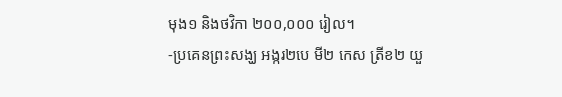មុង១ និងថវិកា ២០០,០០០ រៀល។
-ប្រគេនព្រះសង្ឃ អង្ករ២បេ មី២ កេស ត្រីខ២ យួ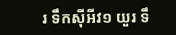រ ទឹកស៊ីអីវ១ យួរ ទឹ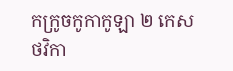កក្រូចកូកាកូឡា ២ កេស ថវិកា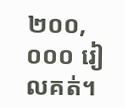២០០,០០០ រៀលគត់។